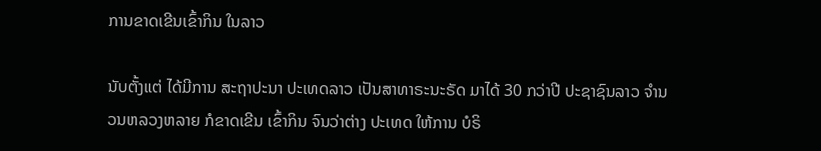ການຂາດເຂີນເຂົ້າກິນ ໃນລາວ

ນັບຕັ້ງແຕ່ ໄດ້ມີການ ສະຖາປະນາ ປະເທດລາວ ເປັນສາທາຣະນະຣັດ ມາໄດ້ 30 ກວ່າປີ ປະຊາຊົນລາວ ຈໍານວນຫລວງຫລາຍ ກໍຂາດເຂີນ ເຂົ້າກິນ ຈົນວ່າຕ່າງ ປະເທດ ໃຫ້ການ ບໍຣິ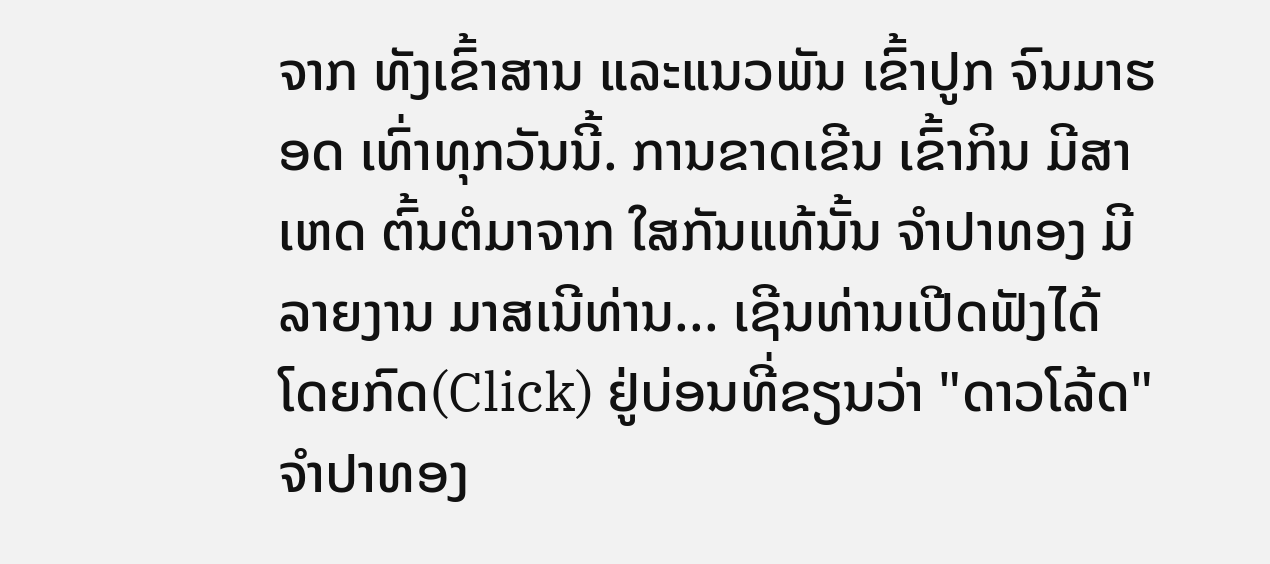ຈາກ ທັງເຂົ້າສານ ແລະແນວພັນ ເຂົ້າປູກ ຈົນມາຮອດ ເທົ່າທຸກວັນນີ້. ການຂາດເຂີນ ເຂົ້າກິນ ມີສາເຫດ ຕົ້ນຕໍມາຈາກ ໃສກັນແທ້ນັ້ນ ຈໍາປາທອງ ມີລາຍງານ ມາສເນີທ່ານ... ເຊີນທ່ານເປີດຟັງໄດ້ ໂດຍກົດ(Click) ຢູ່ບ່ອນທີ່ຂຽນວ່າ "ດາວໂລ້ດ"
ຈໍາປາທອງ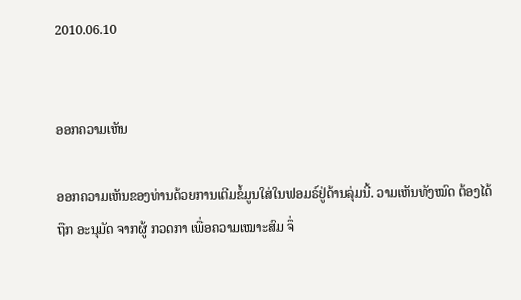2010.06.10


ອອກຄວາມເຫັນ

ອອກຄວາມເຫັນຂອງທ່ານດ້ວຍການເຕີມຂໍ້ມູນໃສ່ໃນຟອມຣ໌ຢູ່ດ້ານລຸ່ມນີ້. ວາມເຫັນທັງໝົດ ຕ້ອງໄດ້ຖືກ ອະນຸມັດ ຈາກຜູ້ ກວດກາ ເພື່ອຄວາມເໝາະສົມ ຈຶ່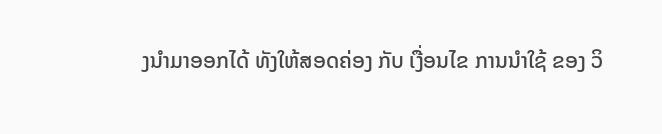ງນໍາມາອອກໄດ້ ທັງໃຫ້ສອດຄ່ອງ ກັບ ເງື່ອນໄຂ ການນຳໃຊ້ ຂອງ ວິ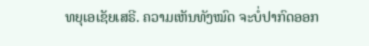ທຍຸເອເຊັຍເສຣີ. ຄວາມເຫັນທັງໝົດ ຈະບໍ່ປາກົດອອກ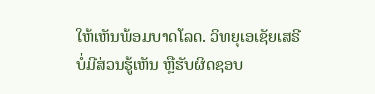ໃຫ້ເຫັນພ້ອມບາດໂລດ. ວິທຍຸເອເຊັຍເສຣີ ບໍ່ມີສ່ວນຮູ້ເຫັນ ຫຼືຮັບຜິດຊອບ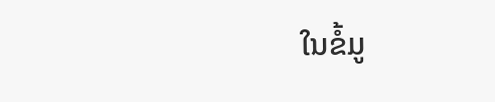ໃນຂໍ້ມູ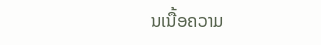ນເນື້ອຄວາມ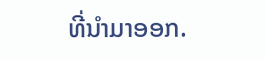ທີ່ນໍາມາອອກ.